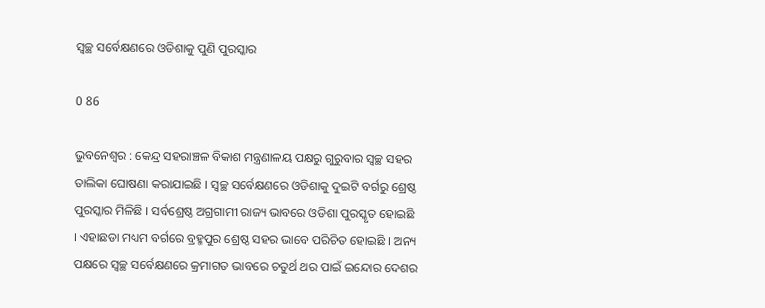ସ୍ୱଚ୍ଛ ସର୍ବେକ୍ଷଣରେ ଓଡିଶାକୁ ପୁଣି ପୁରସ୍କାର

0 86

ଭୁବନେଶ୍ୱର : କେନ୍ଦ୍ର ସହରାଞ୍ଚଳ ବିକାଶ ମନ୍ତ୍ରଣାଳୟ ପକ୍ଷରୁ ଗୁରୁବାର ସ୍ୱଚ୍ଛ ସହର ତାଲିକା ଘୋଷଣା କରାଯାଇଛି । ସ୍ୱଚ୍ଛ ସର୍ବେକ୍ଷଣରେ ଓଡିଶାକୁ ଦୁଇଟି ବର୍ଗରୁ ଶ୍ରେଷ୍ଠ ପୁରସ୍କାର ମିଳିଛି । ସର୍ବଶ୍ରେଷ୍ଠ ଅଗ୍ରଗାମୀ ରାଜ୍ୟ ଭାବରେ ଓଡିଶା ପୁରସ୍କୃତ ହୋଇଛି । ଏହାଛଡା ମଧ୍ୟମ ବର୍ଗରେ ବ୍ରହ୍ମପୁର ଶ୍ରେଷ୍ଠ ସହର ଭାବେ ପରିଚିତ ହୋଇଛି । ଅନ୍ୟ ପକ୍ଷରେ ସ୍ୱଚ୍ଛ ସର୍ବେକ୍ଷଣରେ କ୍ରମାଗତ ଭାବରେ ଚତୁର୍ଥ ଥର ପାଇଁ ଇନ୍ଦୋର ଦେଶର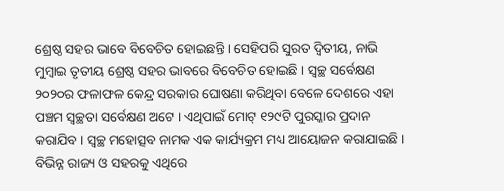ଶ୍ରେଷ୍ଠ ସହର ଭାବେ ବିବେଚିତ ହୋଇଛନ୍ତି । ସେହିପରି ସୁରତ ଦ୍ୱିତୀୟ, ନାଭି ମୁମ୍ବାଇ ତୃତୀୟ ଶ୍ରେଷ୍ଠ ସହର ଭାବରେ ବିବେଚିତ ହୋଇଛି । ସ୍ୱଚ୍ଛ ସର୍ବେକ୍ଷଣ ୨୦୨୦ର ଫଳାଫଳ କେନ୍ଦ୍ର ସରକାର ଘୋଷଣା କରିଥିବା ବେଳେ ଦେଶରେ ଏହା ପଞ୍ଚମ ସ୍ୱଚ୍ଛତା ସର୍ବେକ୍ଷଣ ଅଟେ । ଏଥିପାଇଁ ମୋଟ୍ ୧୨୯ଟି ପୁରସ୍କାର ପ୍ରଦାନ କରାଯିବ । ସ୍ୱଚ୍ଛ ମହୋତ୍ସବ ନାମକ ଏକ କାର୍ଯ୍ୟକ୍ରମ ମଧ୍ୟ ଆୟୋଜନ କରାଯାଇଛି । ବିଭିନ୍ନ ରାଜ୍ୟ ଓ ସହରକୁ ଏଥିରେ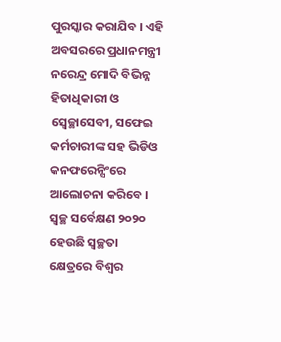ପୁରସ୍କାର କରାଯିବ । ଏହି ଅବସରରେ ପ୍ରଧାନମନ୍ତ୍ରୀ ନରେନ୍ଦ୍ର ମୋଦି ବିଭିନ୍ନ ହିତାଧିକାରୀ ଓ ସ୍ୱେଚ୍ଛାସେବୀ, ସଫେଇ କର୍ମଚାରୀଙ୍କ ସହ ଭିଡିଓ କନଫରେନ୍ସିଂରେ ଆଲୋଚନା କରିବେ । ସ୍ୱଚ୍ଛ ସର୍ବେକ୍ଷଣ ୨୦୨୦ ହେଉଛି ସ୍ୱଚ୍ଛତା କ୍ଷେତ୍ରରେ ବିଶ୍ୱର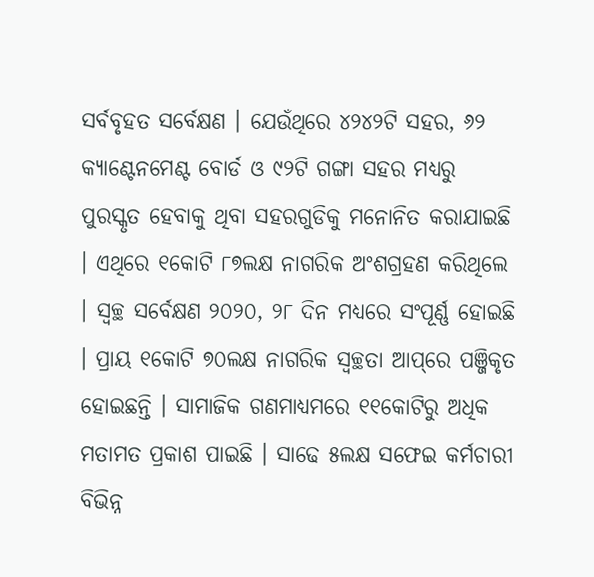ସର୍ବବୃହତ ସର୍ବେକ୍ଷଣ । ଯେଉଁଥିରେ ୪୨୪୨ଟି ସହର, ୬୨ କ୍ୟାଣ୍ଟେନମେଣ୍ଟ ବୋର୍ଡ ଓ ୯୨ଟି ଗଙ୍ଗା ସହର ମଧ୍ୟରୁ ପୁରସ୍କୃତ ହେବାକୁ ଥିବା ସହରଗୁଡିକୁ ମନୋନିତ କରାଯାଇଛି । ଏଥିରେ ୧କୋଟି ୮୭ଲକ୍ଷ ନାଗରିକ ଅଂଶଗ୍ରହଣ କରିଥିଲେ । ସ୍ୱଚ୍ଛ ସର୍ବେକ୍ଷଣ ୨୦୨୦, ୨୮ ଦିନ ମଧ୍ୟରେ ସଂପୂର୍ଣ୍ଣ ହୋଇଛି । ପ୍ରାୟ ୧କୋଟି ୭୦ଲକ୍ଷ ନାଗରିକ ସ୍ୱଚ୍ଛତା ଆପ୍‌ରେ ପଞ୍ଜିକୃତ ହୋଇଛନ୍ତି । ସାମାଜିକ ଗଣମାଧ୍ୟମରେ ୧୧କୋଟିରୁ ଅଧିକ ମତାମତ ପ୍ରକାଶ ପାଇଛି । ସାଢେ ୫ଲକ୍ଷ ସଫେଇ କର୍ମଚାରୀ ବିଭିନ୍ନ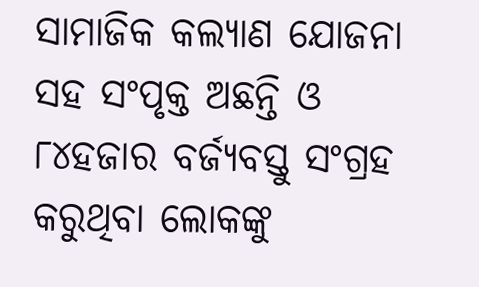ସାମାଜିକ କଲ୍ୟାଣ ଯୋଜନା ସହ ସଂପୃକ୍ତ ଅଛନ୍ତି ଓ ୮୪ହଜାର ବର୍ଜ୍ୟବସ୍ତୁ ସଂଗ୍ରହ କରୁଥିବା ଲୋକଙ୍କୁ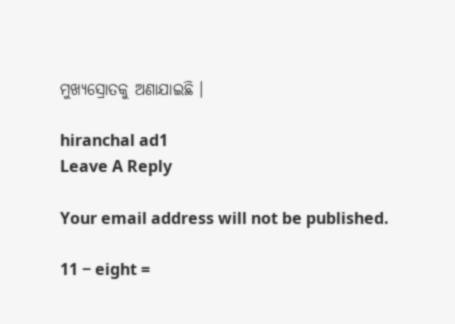ମୁଖ୍ୟସ୍ରୋତକୁ ଅଣାଯାଇଛି ।

hiranchal ad1
Leave A Reply

Your email address will not be published.

11 − eight =